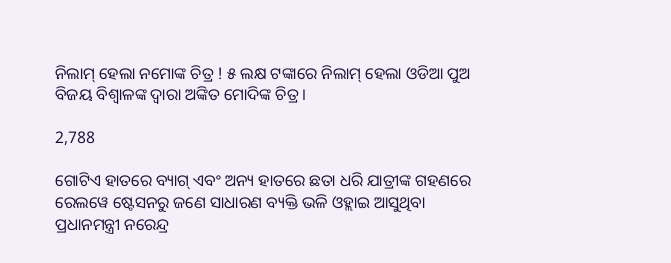ନିଲାମ୍ ହେଲା ନମୋଙ୍କ ଚିତ୍ର ! ୫ ଲକ୍ଷ ଟଙ୍କାରେ ନିଲାମ୍ ହେଲା ଓଡିଆ ପୁଅ ବିଜୟ ବିଶ୍ୱାଳଙ୍କ ଦ୍ୱାରା ଅଙ୍କିତ ମୋଦିଙ୍କ ଚିତ୍ର ।

2,788

ଗୋଟିଏ ହାତରେ ବ୍ୟାଗ୍ ଏବଂ ଅନ୍ୟ ହାତରେ ଛତା ଧରି ଯାତ୍ରୀଙ୍କ ଗହଣରେ ରେଲୱେ ଷ୍ଟେସନରୁ ଜଣେ ସାଧାରଣ ବ୍ୟକ୍ତି ଭଳି ଓହ୍ଲାଇ ଆସୁଥିବା ପ୍ରଧାନମନ୍ତ୍ରୀ ନରେନ୍ଦ୍ର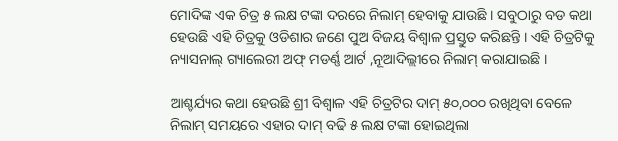ମୋଦିଙ୍କ ଏକ ଚିତ୍ର ୫ ଲକ୍ଷ ଟଙ୍କା ଦରରେ ନିଲାମ୍ ହେବାକୁ ଯାଉଛି । ସବୁଠାରୁ ବଡ କଥା ହେଉଛି ଏହି ଚିତ୍ରକୁ ଓଡିଶାର ଜଣେ ପୁଅ ବିଜୟ ବିଶ୍ୱାଳ ପ୍ରସ୍ତୁତ କରିଛନ୍ତି । ଏହି ଚିତ୍ରଟିକୁ ନ୍ୟାସନାଲ୍ ଗ୍ୟାଲେରୀ ଅଫ୍ ମଡର୍ଣ୍ଣ ଆର୍ଟ ,ନୂଆଦିଲ୍ଲୀରେ ନିଲାମ୍ କରାଯାଇଛି ।

ଆଶ୍ଚର୍ଯ୍ୟର କଥା ହେଉଛି ଶ୍ରୀ ବିଶ୍ୱାଳ ଏହି ଚିତ୍ରଟିର ଦାମ୍ ୫୦,୦୦୦ ରଖିଥିବା ବେଳେ ନିଲାମ୍ ସମୟରେ ଏହାର ଦାମ୍ ବଢି ୫ ଲକ୍ଷ ଟଙ୍କା ହୋଇଥିଲା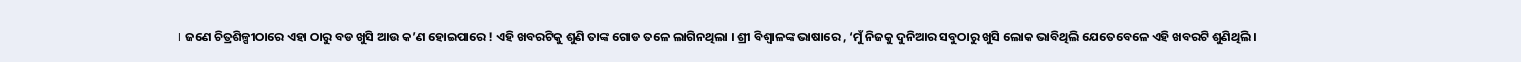। ଜଣେ ଚିତ୍ରଶିଳ୍ପୀଠାରେ ଏହା ଠାରୁ ବଡ ଖୁସି ଆଉ କ’ଣ ହୋଇପାରେ ! ଏହି ଖବରଟିକୁ ଶୁଣି ତାଙ୍କ ଗୋଡ ତଳେ ଲାଗିନଥିଲା । ଶ୍ରୀ ବିଶ୍ୱାଳଙ୍କ ଭାଷାରେ , ‘ମୁଁ ନିଜକୁ ଦୁନିଆର ସବୁଠାରୁ ଖୁସି ଲୋକ ଭାବିଥିଲି ଯେତେବେଳେ ଏହି ଖବରଟି ଶୁଣିଥିଲି ।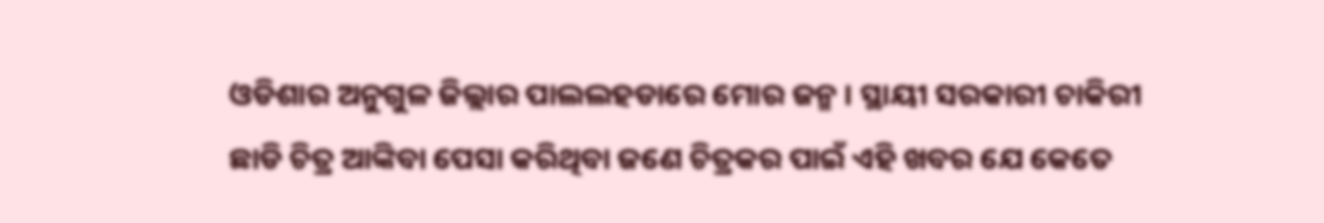ଓଡିଶାର ଅନୁଗୁଳ ଜିଲ୍ଲାର ପାଲଲହଡାରେ ମୋର ଜନ୍ମ । ସ୍ଥାୟୀ ସରକାରୀ ଚାକିରୀ ଛାଡି ଚିତ୍ର ଆଙ୍କିବା ପେସା କରିଥିବା ଜଣେ ଚିତ୍ରକର ପାଇଁ ଏହି ଖବର ଯେ କେତେ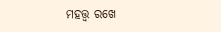ମହତ୍ତ୍ୱ ରଖେ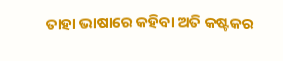ତାହା ଭାଷାରେ କହିବା ଅତି କଷ୍ଟକର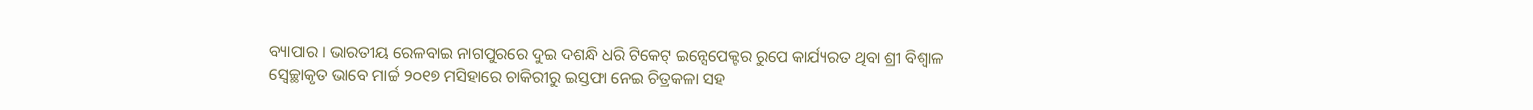ବ୍ୟାପାର । ଭାରତୀୟ ରେଳବାଇ ନାଗପୁରରେ ଦୁଇ ଦଶନ୍ଧି ଧରି ଟିକେଟ୍ ଇନ୍ସେପେକ୍ଟର ରୁପେ କାର୍ଯ୍ୟରତ ଥିବା ଶ୍ରୀ ବିଶ୍ୱାଳ ସ୍ୱେଚ୍ଛାକୃତ ଭାବେ ମାର୍ଚ୍ଚ ୨୦୧୭ ମସିହାରେ ଚାକିରୀରୁ ଇସ୍ତଫା ନେଇ ଚିତ୍ରକଳା ସହ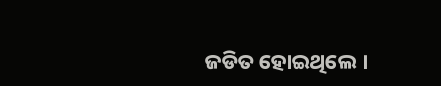ଜଡିତ ହୋଇଥିଲେ ।